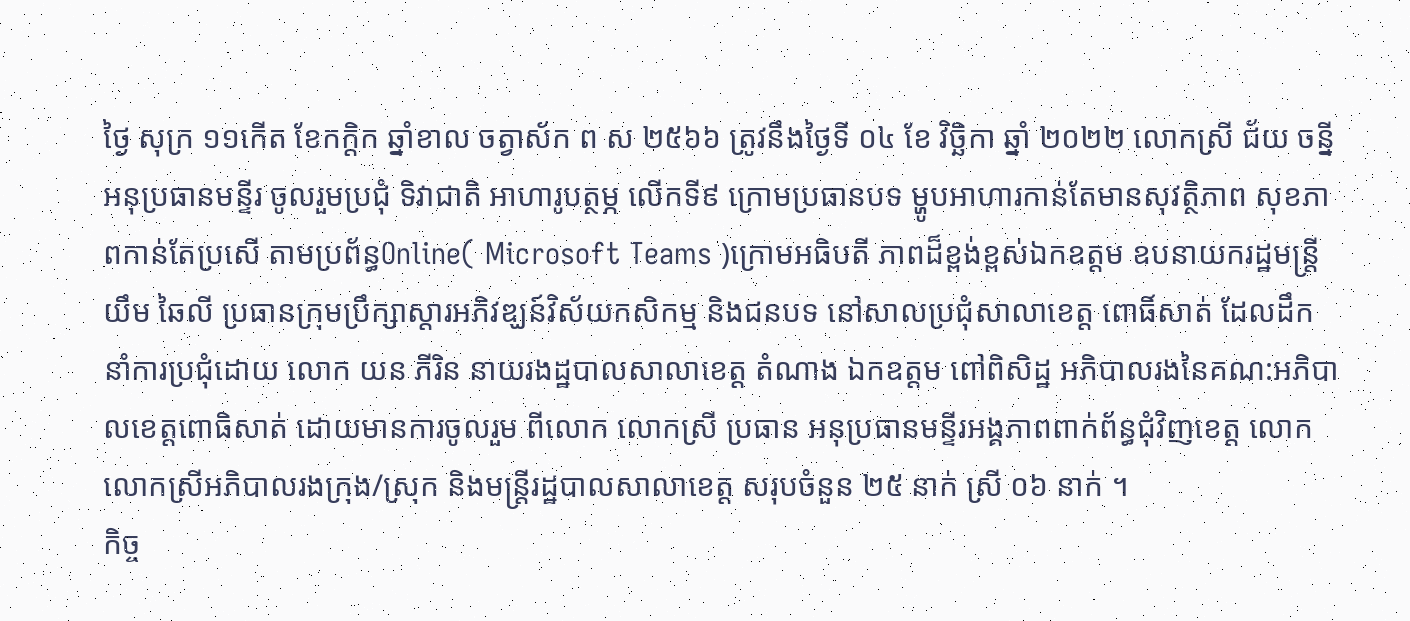ថ្ងៃ សុក្រ ១១កើត ខែកក្តិក ឆ្នាំខាល ចត្វាស័ក ព ស ២៥៦៦ ត្រូវនឹងថ្ងៃទី ០៤ ខែ វិច្ឆិកា ឆ្នាំ ២០២២ លោកស្រី ជ័យ ចន្នី អនុប្រធានមន្ទីរ ចូលរួមប្រជុំ ទិវាជាតិ អាហារូបត្ថម្ភ លើកទី៩ ក្រោមប្រធានបទ ម្ហូបអាហារកាន់តែមានសុវត្ថិភាព សុខភាពកាន់តែប្រសើ តាមប្រព័ន្ធOnline( Microsoft Teams )ក្រោមអធិបតី ភាពដ៏ខ្ពង់ខ្ពស់ឯកឧត្តម ឧបនាយករដ្ឋមន្ត្រី យឹម ឆៃលី ប្រធានក្រុមប្រឹក្សាស្តារអភិវឌ្ឃន៍វិស័យកសិកម្ម និងជនបទ នៅសាលប្រជុំសាលាខេត្ត ពោធិ៍សាត់ ដែលដឹកនាំការប្រជុំដោយ លោក យន ភីរិន នាយរងដ្ឋបាលសាលាខេត្ត តំណាង ឯកឧត្តម ពៅពិសិដ្ឋ អភិបាលរងនៃគណ:អភិបាលខេត្តពោធិសាត់ ដោយមានការចូលរួម ពីលោក លោកស្រី ប្រធាន អនុប្រធានមន្ទីរអង្គភាពពាក់ព័ន្ធជុំវិញខេត្ត លោក លោកស្រីអភិបាលរងក្រុង/ស្រុក និងមន្រ្តីរដ្ឋបាលសាលាខេត្ត សរុបចំនួន ២៥ នាក់ ស្រី ០៦ នាក់ ។
កិច្ច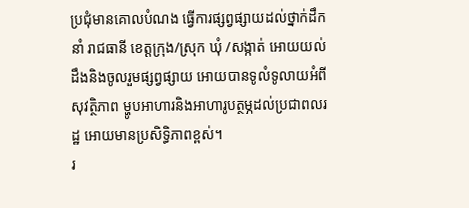ប្រជុំមានគោលបំណង ធ្វើការផ្សព្វផ្សាយដល់ថ្នាក់ដឹកនាំ រាជធានី ខេត្តក្រុង/ស្រុក ឃុំ /សង្កាត់ អោយយល់ដឹងនិងចូលរួមផ្សព្វផ្សាយ អោយបានទូលំទូលាយអំពីសុវត្ថិភាព ម្ហូបអាហារនិងអាហារូបត្ថម្ភដល់ប្រជាពលរដ្ឋ អោយមានប្រសិទ្ធិភាពខ្ពស់។
រ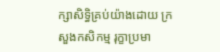ក្សាសិទិ្ធគ្រប់យ៉ាងដោយ ក្រសួងកសិកម្ម រុក្ខាប្រមា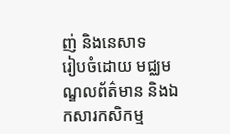ញ់ និងនេសាទ
រៀបចំដោយ មជ្ឈមណ្ឌលព័ត៌មាន និងឯកសារកសិកម្ម